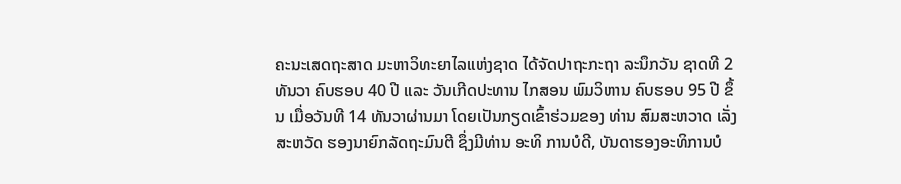ຄະນະເສດຖະສາດ ມະຫາວິທະຍາໄລແຫ່ງຊາດ ໄດ້ຈັດປາຖະກະຖາ ລະນຶກວັນ ຊາດທີ 2 ທັນວາ ຄົບຮອບ 40 ປີ ແລະ ວັນເກີດປະທານ ໄກສອນ ພົມວິຫານ ຄົບຮອບ 95 ປີ ຂຶ້ນ ເມື່ອວັນທີ 14 ທັນວາຜ່ານມາ ໂດຍເປັນກຽດເຂົ້າຮ່ວມຂອງ ທ່ານ ສົມສະຫວາດ ເລັ່ງສະຫວັດ ຮອງນາຍົກລັດຖະມົນຕີ ຊຶ່ງມີທ່ານ ອະທິ ການບໍດີ, ບັນດາຮອງອະທິການບໍ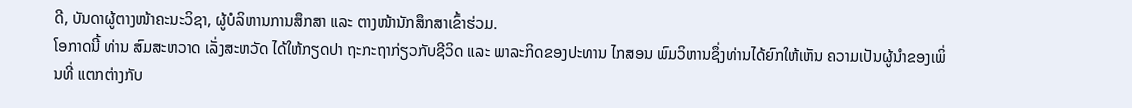ດີ, ບັນດາຜູ້ຕາງໜ້າຄະນະວິຊາ, ຜູ້ບໍລິຫານການສຶກສາ ແລະ ຕາງໜ້ານັກສຶກສາເຂົ້າຮ່ວມ.
ໂອກາດນີ້ ທ່ານ ສົມສະຫວາດ ເລັ່ງສະຫວັດ ໄດ້ໃຫ້ກຽດປາ ຖະກະຖາກ່ຽວກັບຊີວິດ ແລະ ພາລະກິດຂອງປະທານ ໄກສອນ ພົມວິຫານຊຶ່ງທ່ານໄດ້ຍົກໃຫ້ເຫັນ ຄວາມເປັນຜູ້ນຳຂອງເພິ່ນທີ່ ແຕກຕ່າງກັບ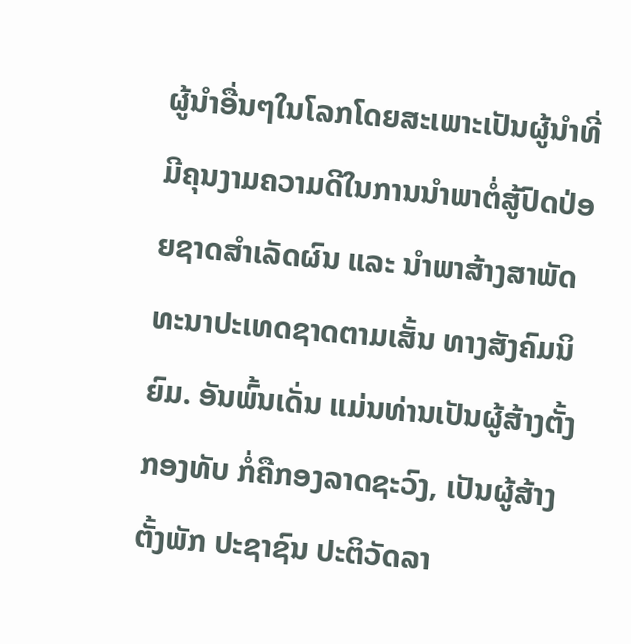ຜູ້ນຳອື່ນໆໃນໂລກໂດຍສະເພາະເປັນຜູ້ນຳທີ່ມີຄຸນງາມຄວາມດີໃນການນຳພາຕໍ່ສູ້ປົດປ່ອຍຊາດສຳເລັດຜົນ ແລະ ນຳພາສ້າງສາພັດ ທະນາປະເທດຊາດຕາມເສັ້ນ ທາງສັງຄົມນິຍົມ. ອັນພົ້ນເດັ່ນ ແມ່ນທ່ານເປັນຜູ້ສ້າງຕັ້ງກອງທັບ ກໍ່ຄືກອງລາດຊະວົງ, ເປັນຜູ້ສ້າງຕັ້ງພັກ ປະຊາຊົນ ປະຕິວັດລາ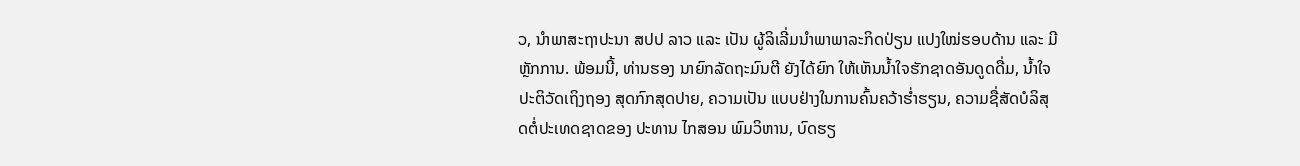ວ, ນຳພາສະຖາປະນາ ສປປ ລາວ ແລະ ເປັນ ຜູ້ລິເລີ່ມນຳພາພາລະກິດປ່ຽນ ແປງໃໝ່ຮອບດ້ານ ແລະ ມີຫຼັກການ. ພ້ອມນີ້, ທ່ານຮອງ ນາຍົກລັດຖະມົນຕີ ຍັງໄດ້ຍົກ ໃຫ້ເຫັນນ້ຳໃຈຮັກຊາດອັນດູດດື່ມ, ນ້ຳໃຈປະຕິວັດເຖິງຖອງ ສຸດກົກສຸດປາຍ, ຄວາມເປັນ ແບບຢ່າງໃນການຄົ້ນຄວ້າຮ່ຳຮຽນ, ຄວາມຊື່ສັດບໍລິສຸດຕໍ່ປະເທດຊາດຂອງ ປະທານ ໄກສອນ ພົມວິຫານ, ບົດຮຽ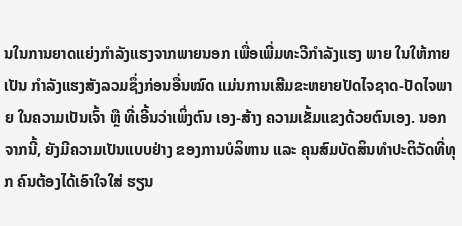ນໃນການຍາດແຍ່ງກຳລັງແຮງຈາກພາຍນອກ ເພື່ອເພີ່ມທະວີກຳລັງແຮງ ພາຍ ໃນໃຫ້ກາຍເປັນ ກຳລັງແຮງສັງລວມຊຶ່ງກ່ອນອື່ນໝົດ ແມ່ນການເສີມຂະຫຍາຍປັດໄຈຊາດ-ປັດໄຈພາຍ ໃນຄວາມເປັນເຈົ້າ ຫຼື ທີ່ເອີ້ນວ່າເພິ່ງຕົນ ເອງ-ສ້າງ ຄວາມເຂັ້ມແຂງດ້ວຍຕົນເອງ. ນອກຈາກນີ້, ຍັງມີຄວາມເປັນແບບຢ່າງ ຂອງການບໍລິຫານ ແລະ ຄຸນສົມບັດສິນທຳປະຕິວັດທີ່ທຸກ ຄົນຕ້ອງໄດ້ເອົາໃຈໃສ່ ຮຽນ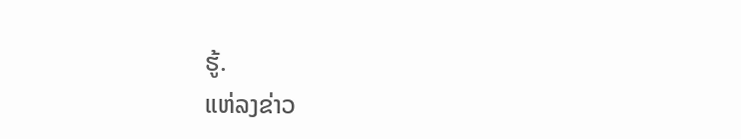ຮູ້.
ແຫ່ລງຂ່າວ